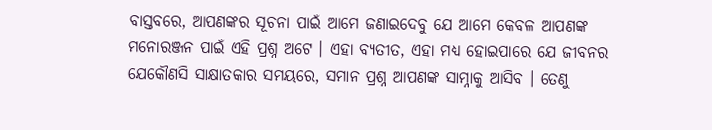ବାସ୍ତବରେ, ଆପଣଙ୍କର ସୂଚନା ପାଇଁ ଆମେ ଜଣାଇଦେବୁ ଯେ ଆମେ କେବଳ ଆପଣଙ୍କ ମନୋରଞ୍ଜନ ପାଇଁ ଏହି ପ୍ରଶ୍ନ ଅଟେ । ଏହା ବ୍ୟତୀତ, ଏହା ମଧ୍ୟ ହୋଇପାରେ ଯେ ଜୀବନର ଯେକୌଣସି ସାକ୍ଷାତକାର ସମୟରେ, ସମାନ ପ୍ରଶ୍ନ ଆପଣଙ୍କ ସାମ୍ନାକୁ ଆସିବ । ତେଣୁ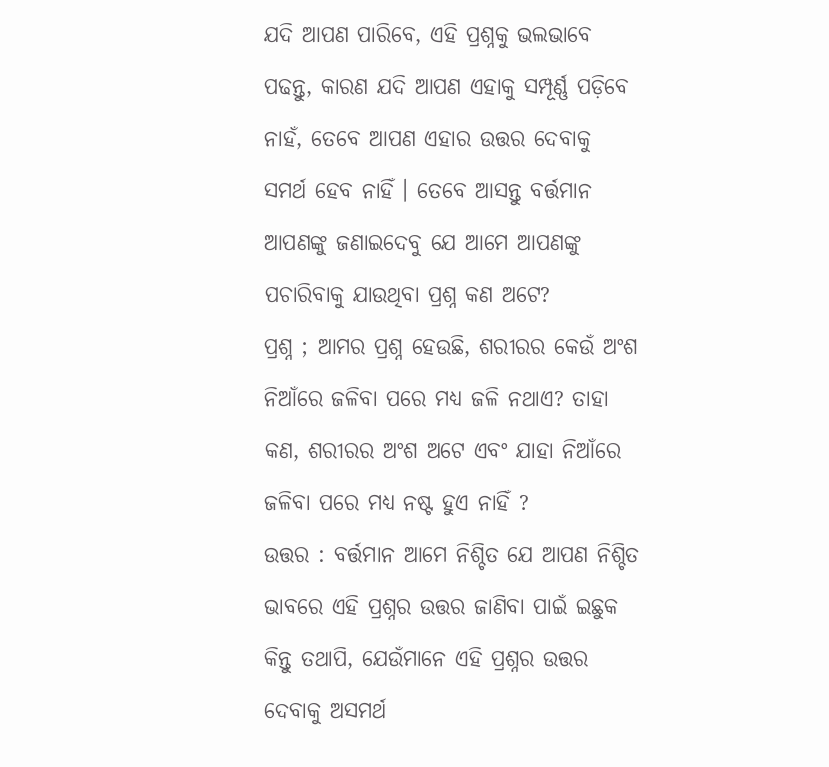ଯଦି ଆପଣ ପାରିବେ, ଏହି ପ୍ରଶ୍ନକୁ ଭଲଭାବେ ପଢନ୍ତୁ, କାରଣ ଯଦି ଆପଣ ଏହାକୁ ସମ୍ପୂର୍ଣ୍ଣ ପଡ଼ିବେ ନାହଁ, ତେବେ ଆପଣ ଏହାର ଉତ୍ତର ଦେବାକୁ ସମର୍ଥ ହେବ ନାହିଁ । ତେବେ ଆସନ୍ତୁ ବର୍ତ୍ତମାନ ଆପଣଙ୍କୁ ଜଣାଇଦେବୁ ଯେ ଆମେ ଆପଣଙ୍କୁ ପଚାରିବାକୁ ଯାଉଥିବା ପ୍ରଶ୍ନ କଣ ଅଟେ?
ପ୍ରଶ୍ନ ; ଆମର ପ୍ରଶ୍ନ ହେଉଛି, ଶରୀରର କେଉଁ ଅଂଶ ନିଆଁରେ ଜଳିବା ପରେ ମଧ୍ୟ ଜଳି ନଥାଏ? ତାହା କଣ, ଶରୀରର ଅଂଶ ଅଟେ ଏବଂ ଯାହା ନିଆଁରେ ଜଳିବା ପରେ ମଧ୍ୟ ନଷ୍ଟ ହୁଏ ନାହିଁ ?
ଉତ୍ତର : ବର୍ତ୍ତମାନ ଆମେ ନିଶ୍ଚିତ ଯେ ଆପଣ ନିଶ୍ଚିତ ଭାବରେ ଏହି ପ୍ରଶ୍ନର ଉତ୍ତର ଜାଣିବା ପାଇଁ ଇଛୁକ କିନ୍ତୁ ତଥାପି, ଯେଉଁମାନେ ଏହି ପ୍ରଶ୍ନର ଉତ୍ତର ଦେବାକୁ ଅସମର୍ଥ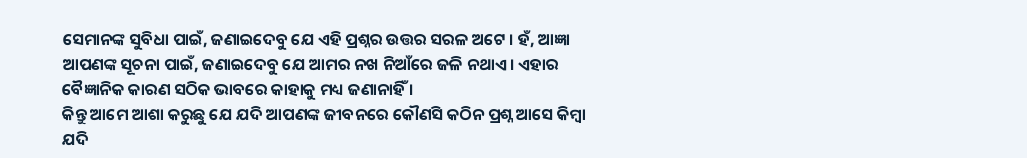ସେମାନଙ୍କ ସୁବିଧା ପାଇଁ, ଜଣାଇଦେବୁ ଯେ ଏହି ପ୍ରଶ୍ନର ଉତ୍ତର ସରଳ ଅଟେ । ହଁ, ଆଜ୍ଞା ଆପଣଙ୍କ ସୂଚନା ପାଇଁ, ଜଣାଇଦେବୁ ଯେ ଆମର ନଖ ନିଆଁରେ ଜଳି ନଥାଏ । ଏହାର ବୈଜ୍ଞାନିକ କାରଣ ସଠିକ ଭାବରେ କାହାକୁ ମଧ୍ୟ ଜଣାନାହିଁ ।
କିନ୍ତୁ ଆମେ ଆଶା କରୁଛୁ ଯେ ଯଦି ଆପଣଙ୍କ ଜୀବନରେ କୌଣସି କଠିନ ପ୍ରଶ୍ନ ଆସେ କିମ୍ବା ଯଦି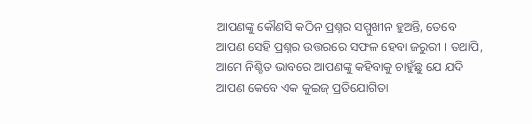ଆପଣଙ୍କୁ କୌଣସି କଠିନ ପ୍ରଶ୍ନର ସମ୍ମୁଖୀନ ହୁଅନ୍ତି, ତେବେ ଆପଣ ସେହି ପ୍ରଶ୍ନର ଉତ୍ତରରେ ସଫଳ ହେବା ଜରୁରୀ । ତଥାପି, ଆମେ ନିଶ୍ଚିତ ଭାବରେ ଆପଣଙ୍କୁ କହିବାକୁ ଚାହୁଁଛୁ ଯେ ଯଦି ଆପଣ କେବେ ଏକ କୁଇଜ୍ ପ୍ରତିଯୋଗିତା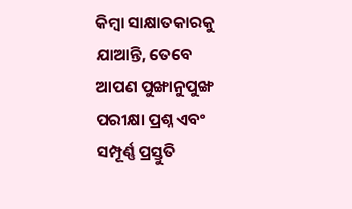କିମ୍ବା ସାକ୍ଷାତକାରକୁ ଯାଆନ୍ତି, ତେବେ ଆପଣ ପୁଙ୍ଖାନୁପୁଙ୍ଖ ପରୀକ୍ଷା ପ୍ରଶ୍ନ ଏବଂ ସମ୍ପୂର୍ଣ୍ଣ ପ୍ରସ୍ତୁତି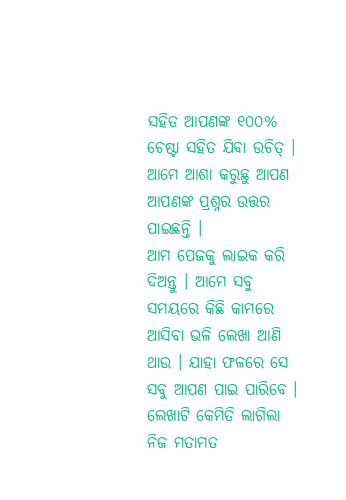ସହିତ ଆପଣଙ୍କ ୧୦୦% ଚେଷ୍ଟା ସହିତ ଯିବା ଉଚିତ୍ । ଆମେ ଆଶା କରୁଛୁ ଆପଣ ଆପଣଙ୍କ ପ୍ରଶ୍ନର ଉତ୍ତର ପାଇଛନ୍ତି ।
ଆମ ପେଜକୁ ଲାଇକ କରି ଦିଅନ୍ତୁ । ଆମେ ସବୁ ସମୟରେ କିଛି କାମରେ ଆସିବା ଭଳି ଲେଖା ଆଣି ଥାଉ । ଯାହା ଫଳରେ ସେ ସବୁ ଆପଣ ପାଇ ପାରିବେ । ଲେଖାଟି କେମିତି ଲାଗିଲା ନିଜ ମତାମତ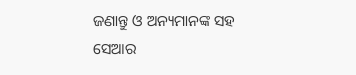ଜଣାନ୍ତୁ ଓ ଅନ୍ୟମାନଙ୍କ ସହ ସେଆର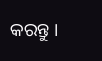କରନ୍ତୁ ।